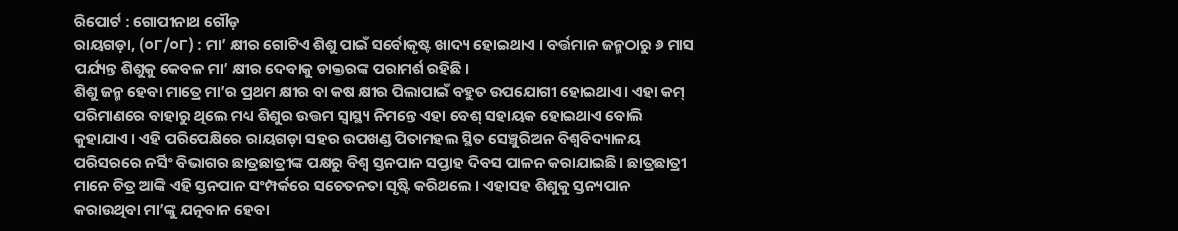ରିପୋର୍ଟ : ଗୋପୀନାଥ ଗୌଡ଼
ରାୟଗଡ଼ା, (୦୮/୦୮) : ମା’ କ୍ଷୀର ଗୋଟିଏ ଶିଶୁ ପାଇଁ ସର୍ବୋକୃଷ୍ଟ ଖାଦ୍ୟ ହୋଇଥାଏ । ବର୍ତ୍ତମାନ ଜନ୍ମଠାରୁ ୬ ମାସ ପର୍ଯ୍ୟନ୍ତ ଶିଶୁକୁ କେବଳ ମା’ କ୍ଷୀର ଦେବାକୁ ଡାକ୍ତରଙ୍କ ପରାମର୍ଶ ରହିଛି ।
ଶିଶୁ ଜନ୍ମ ହେବା ମାତ୍ରେ ମା’ର ପ୍ରଥମ କ୍ଷୀର ବା କଷ କ୍ଷୀର ପିଲାପାଇଁ ବହୁତ ଉପଯୋଗୀ ହୋଇଥାଏ। ଏହା କମ୍ ପରିମାଣରେ ବାହାରୁ ଥିଲେ ମଧ୍ୟ ଶିଶୁର ଉତ୍ତମ ସ୍ଵାସ୍ଥ୍ୟ ନିମନ୍ତେ ଏହା ବେଶ୍ ସହାୟକ ହୋଇଥାଏ ବୋଲି କୁହାଯାଏ । ଏହି ପରିପେକ୍ଷିରେ ରାୟଗଡ଼ା ସହର ଉପଖଣ୍ଡ ପିତାମହଲ ସ୍ଥିତ ସେଞ୍ଚୁରିଅନ ବିଶ୍ୱବିଦ୍ୟାଳୟ ପରିସରରେ ନର୍ସିଂ ବିଭାଗର ଛାତ୍ରଛାତ୍ରୀଙ୍କ ପକ୍ଷରୁ ବିଶ୍ଵ ସ୍ତନପାନ ସପ୍ତାହ ଦିବସ ପାଳନ କରାଯାଇଛି। ଛାତ୍ରଛାତ୍ରୀ ମାନେ ଚିତ୍ର ଆଙ୍କି ଏହି ସ୍ତନପାନ ସଂମ୍ପର୍କରେ ସଚେତନତା ସୃଷ୍ଟି କରିଥଲେ । ଏହାସହ ଶିଶୁକୁ ସ୍ତନ୍ୟପାନ କରାଉଥିବା ମା’ଙ୍କୁ ଯତ୍ନବାନ ହେବା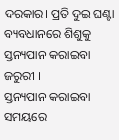ଦରକାର। ପ୍ରତି ଦୁଇ ଘଣ୍ଟା ବ୍ୟବଧାନରେ ଶିଶୁକୁ ସ୍ତନ୍ୟପାନ କରାଇବା ଜରୁରୀ ।
ସ୍ତନ୍ୟପାନ କରାଇବା ସମୟରେ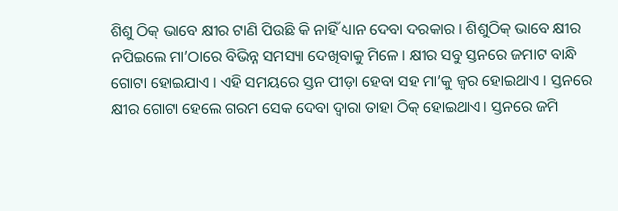ଶିଶୁ ଠିକ୍ ଭାବେ କ୍ଷୀର ଟାଣି ପିଉଛି କି ନାହିଁ ଧ୍ୟାନ ଦେବା ଦରକାର । ଶିଶୁଠିକ୍ ଭାବେ କ୍ଷୀର ନପିଇଲେ ମା’ଠାରେ ବିଭିନ୍ନ ସମସ୍ୟା ଦେଖିବାକୁ ମିଳେ । କ୍ଷୀର ସବୁ ସ୍ତନରେ ଜମାଟ ବାନ୍ଧି ଗୋଟା ହୋଇଯାଏ । ଏହି ସମୟରେ ସ୍ତନ ପୀଡ଼ା ହେବା ସହ ମା’କୁ ଜ୍ଵର ହୋଇଥାଏ । ସ୍ତନରେ କ୍ଷୀର ଗୋଟା ହେଲେ ଗରମ ସେକ ଦେବା ଦ୍ଵାରା ତାହା ଠିକ୍ ହୋଇଥାଏ। ସ୍ତନରେ ଜମି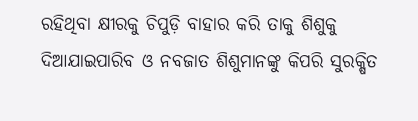ରହିଥିବା କ୍ଷୀରକୁ ଚିପୁଡ଼ି ବାହାର କରି ତାକୁ ଶିଶୁକୁ ଦିଆଯାଇପାରିବ ଓ ନବଜାତ ଶିଶୁମାନଙ୍କୁ କିପରି ସୁରକ୍ଷିତ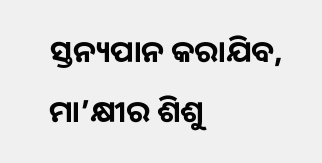ସ୍ତନ୍ୟପାନ କରାଯିବ, ମା’କ୍ଷୀର ଶିଶୁ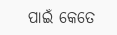ପାଇଁ କେତେ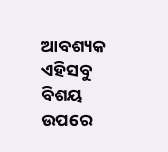ଆବଶ୍ୟକ ଏହିସବୁ ବିଶୟ ଉପରେ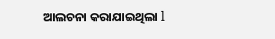ଆଲଚନା କରାଯାଇଥିଲା l